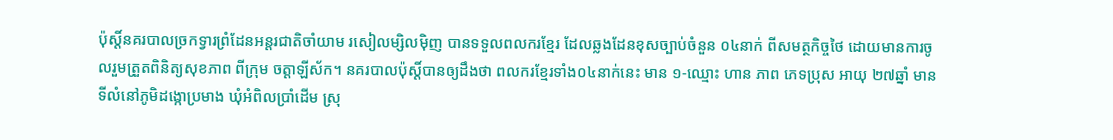ប៉ុស្តិ៍នគរបាលច្រកទ្វារព្រំដែនអន្តរជាតិចាំយាម រសៀលម្សិលម៉ិញ បានទទួលពលករខ្មែរ ដែលឆ្លងដែនខុសច្បាប់ចំនួន ០៤នាក់ ពីសមត្ថកិច្ចថៃ ដោយមានការចូលរួមត្រួតពិនិត្យសុខភាព ពីក្រុម ចត្តាឡីស័ក។ នគរបាលប៉ុស្តិ៍បានឲ្យដឹងថា ពលករខ្មែរទាំង០៤នាក់នេះ មាន ១-ឈ្មោះ ហាន ភាព ភេទប្រុស អាយុ ២៧ឆ្នាំ មានទីលំនៅភូមិដង្កោប្រមាង ឃុំអំពិលប្រាំដើម ស្រុ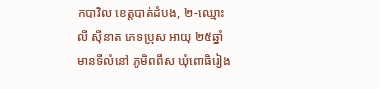កបាវិល ខេត្តបាត់ដំបង, ២-ឈ្មោះ លី ស៊ីនាត ភេទប្រុស អាយុ ២៥ឆ្នាំ មានទីលំនៅ ភូមិពពឹស ឃុំពោធិរៀង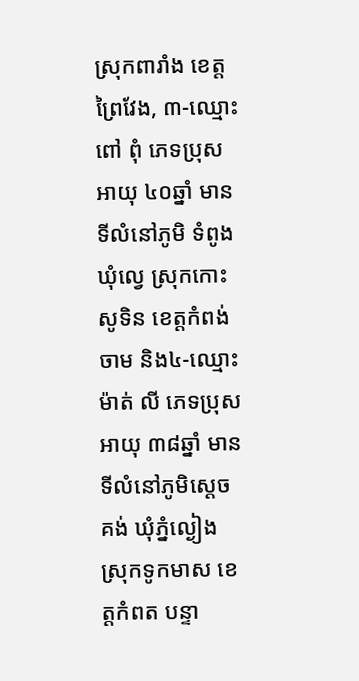ស្រុកពារាំង ខេត្តព្រៃវែង, ៣-ឈ្មោះ ពៅ ពុំ ភេទប្រុស អាយុ ៤០ឆ្នាំ មានទីលំនៅភូមិ ទំពូង ឃុំល្វេ ស្រុកកោះសូទិន ខេត្តកំពង់ចាម និង៤-ឈ្មោះ ម៉ាត់ លី ភេទប្រុស អាយុ ៣៨ឆ្នាំ មានទីលំនៅភូមិស្តេចគង់ ឃុំភ្នំល្ងៀង ស្រុកទូកមាស ខេត្តកំពត បន្ទា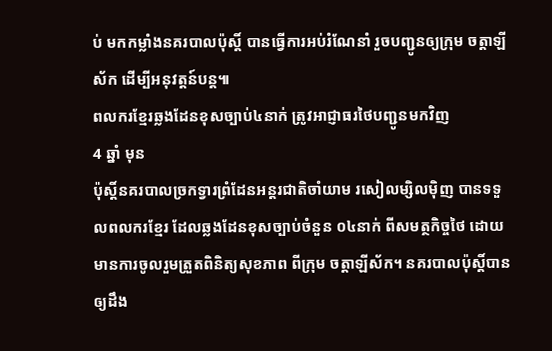ប់ មកកម្លាំងនគរបាលប៉ុស្តិ៍ បានធ្វើការអប់រំណែនាំ រួចបញ្ជូនឲ្យក្រុម ចត្តាឡីស័ក ដើម្បីអនុវត្តន៍បន្ត៕
ពលករខ្មែរឆ្លងដែនខុសច្បាប់៤នាក់ ត្រូវអាជ្ញាធរថៃបញ្ជូនមកវិញ
4 ឆ្នាំ មុន
ប៉ុស្តិ៍នគរបាលច្រកទ្វារព្រំដែនអន្តរជាតិចាំយាម រសៀលម្សិលម៉ិញ បានទទួលពលករខ្មែរ ដែលឆ្លងដែនខុសច្បាប់ចំនួន ០៤នាក់ ពីសមត្ថកិច្ចថៃ ដោយមានការចូលរួមត្រួតពិនិត្យសុខភាព ពីក្រុម ចត្តាឡីស័ក។ នគរបាលប៉ុស្តិ៍បានឲ្យដឹង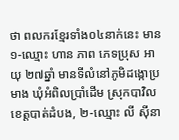ថា ពលករខ្មែរទាំង០៤នាក់នេះ មាន ១-ឈ្មោះ ហាន ភាព ភេទប្រុស អាយុ ២៧ឆ្នាំ មានទីលំនៅភូមិដង្កោប្រមាង ឃុំអំពិលប្រាំដើម ស្រុកបាវិល ខេត្តបាត់ដំបង, ២-ឈ្មោះ លី ស៊ីនា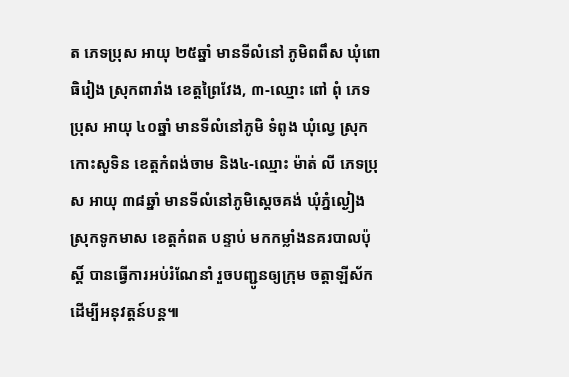ត ភេទប្រុស អាយុ ២៥ឆ្នាំ មានទីលំនៅ ភូមិពពឹស ឃុំពោធិរៀង ស្រុកពារាំង ខេត្តព្រៃវែង, ៣-ឈ្មោះ ពៅ ពុំ ភេទប្រុស អាយុ ៤០ឆ្នាំ មានទីលំនៅភូមិ ទំពូង ឃុំល្វេ ស្រុកកោះសូទិន ខេត្តកំពង់ចាម និង៤-ឈ្មោះ ម៉ាត់ លី ភេទប្រុស អាយុ ៣៨ឆ្នាំ មានទីលំនៅភូមិស្តេចគង់ ឃុំភ្នំល្ងៀង ស្រុកទូកមាស ខេត្តកំពត បន្ទាប់ មកកម្លាំងនគរបាលប៉ុស្តិ៍ បានធ្វើការអប់រំណែនាំ រួចបញ្ជូនឲ្យក្រុម ចត្តាឡីស័ក ដើម្បីអនុវត្តន៍បន្ត៕